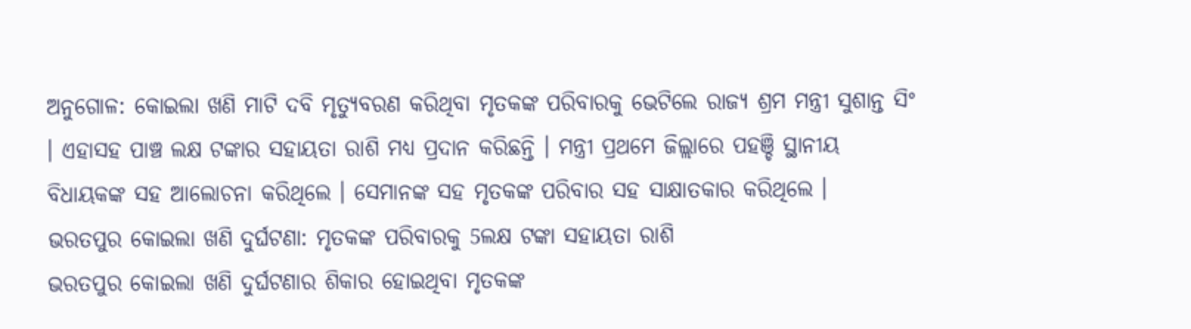ଅନୁଗୋଳ: କୋଇଲା ଖଣି ମାଟି ଦବି ମୃତ୍ୟୁବରଣ କରିଥିବା ମୃତକଙ୍କ ପରିବାରକୁ ଭେଟିଲେ ରାଜ୍ୟ ଶ୍ରମ ମନ୍ତ୍ରୀ ସୁଶାନ୍ତ ସିଂ । ଏହାସହ ପାଞ୍ଚ ଲକ୍ଷ ଟଙ୍କାର ସହାୟତା ରାଶି ମଧ୍ୟ ପ୍ରଦାନ କରିଛନ୍ତି । ମନ୍ତ୍ରୀ ପ୍ରଥମେ ଜିଲ୍ଲାରେ ପହଞ୍ଚି ସ୍ଥାନୀୟ ବିଧାୟକଙ୍କ ସହ ଆଲୋଚନା କରିଥିଲେ । ସେମାନଙ୍କ ସହ ମୃତକଙ୍କ ପରିବାର ସହ ସାକ୍ଷାତକାର କରିଥିଲେ ।
ଭରତପୁର କୋଇଲା ଖଣି ଦୁର୍ଘଟଣା: ମୃତକଙ୍କ ପରିବାରକୁ 5ଲକ୍ଷ ଟଙ୍କା ସହାୟତା ରାଶି
ଭରତପୁର କୋଇଲା ଖଣି ଦୁର୍ଘଟଣାର ଶିକାର ହୋଇଥିବା ମୃତକଙ୍କ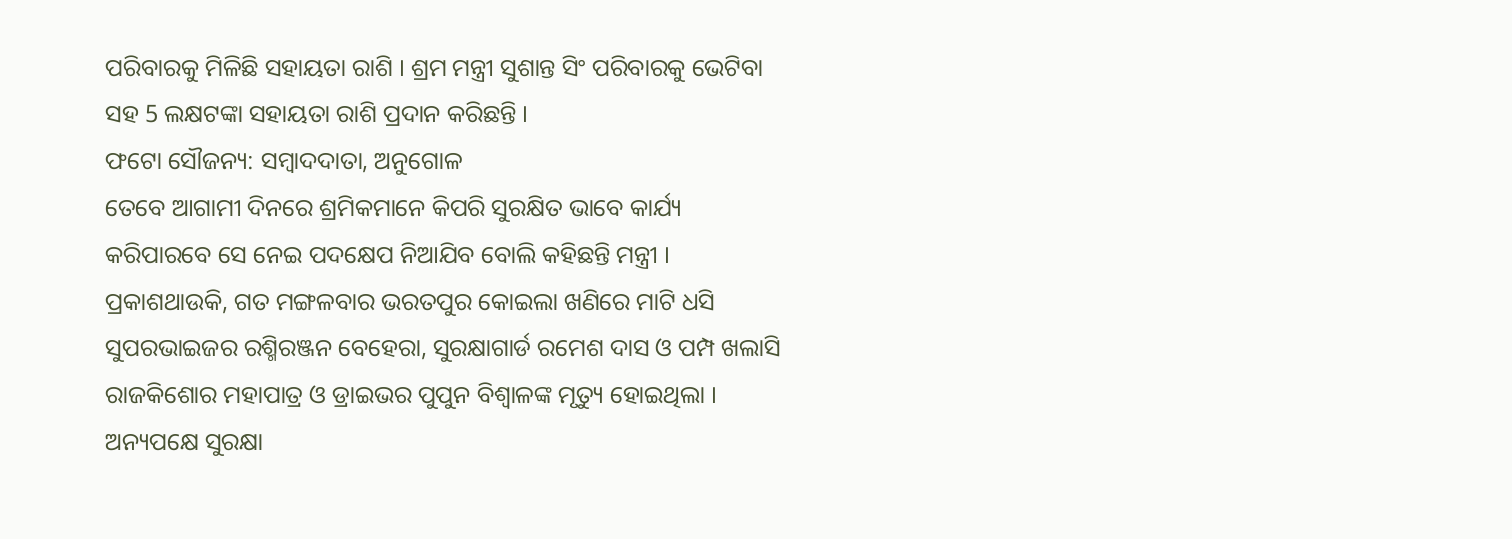ପରିବାରକୁ ମିଳିଛି ସହାୟତା ରାଶି । ଶ୍ରମ ମନ୍ତ୍ରୀ ସୁଶାନ୍ତ ସିଂ ପରିବାରକୁ ଭେଟିବା ସହ 5 ଲକ୍ଷଟଙ୍କା ସହାୟତା ରାଶି ପ୍ରଦାନ କରିଛନ୍ତି ।
ଫଟୋ ସୌଜନ୍ୟ: ସମ୍ବାଦଦାତା, ଅନୁଗୋଳ
ତେବେ ଆଗାମୀ ଦିନରେ ଶ୍ରମିକମାନେ କିପରି ସୁରକ୍ଷିତ ଭାବେ କାର୍ଯ୍ୟ କରିପାରବେ ସେ ନେଇ ପଦକ୍ଷେପ ନିଆଯିବ ବୋଲି କହିଛନ୍ତି ମନ୍ତ୍ରୀ । ପ୍ରକାଶଥାଉକି, ଗତ ମଙ୍ଗଳବାର ଭରତପୁର କୋଇଲା ଖଣିରେ ମାଟି ଧସି ସୁପରଭାଇଜର ରଶ୍ମିରଞ୍ଜନ ବେହେରା, ସୁରକ୍ଷାଗାର୍ଡ ରମେଶ ଦାସ ଓ ପମ୍ପ ଖଲାସି ରାଜକିଶୋର ମହାପାତ୍ର ଓ ଡ୍ରାଇଭର ପୁପୁନ ବିଶ୍ବାଳଙ୍କ ମୃତ୍ୟୁ ହୋଇଥିଲା । ଅନ୍ୟପକ୍ଷେ ସୁରକ୍ଷା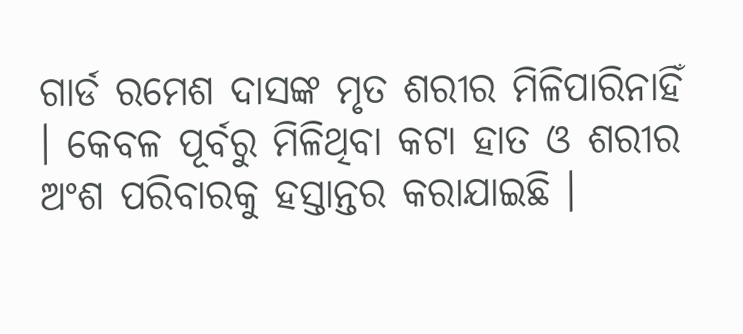ଗାର୍ଡ ରମେଶ ଦାସଙ୍କ ମୃତ ଶରୀର ମିଳିପାରିନାହିଁ । କେବଳ ପୂର୍ବରୁ ମିଳିଥିବା କଟା ହାତ ଓ ଶରୀର ଅଂଶ ପରିବାରକୁ ହସ୍ତାନ୍ତର କରାଯାଇଛି ।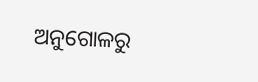ଅନୁଗୋଳରୁ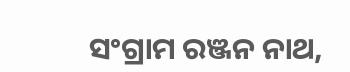ସଂଗ୍ରାମ ରଞ୍ଜନ ନାଥ,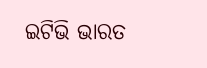ଇଟିଭି ଭାରତ